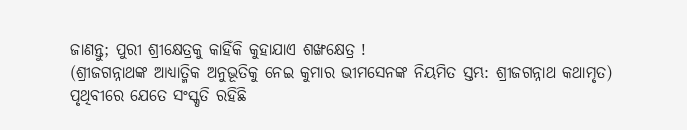ଜାଣନ୍ତୁ; ପୁରୀ ଶ୍ରୀକ୍ଷେତ୍ରକୁ କାହିଁକି କୁହାଯାଏ ଶଙ୍ଖକ୍ଷେତ୍ର !
(ଶ୍ରୀଜଗନ୍ନାଥଙ୍କ ଆଧ୍ୟାତ୍ମିକ ଅନୁଭୂତିକୁ ନେଇ କୁମାର ଭୀମସେନଙ୍କ ନିୟମିତ ସ୍ତମ୍ଭ: ଶ୍ରୀଜଗନ୍ନାଥ କଥାମୃତ)
ପୃଥିବୀରେ ଯେତେ ସଂସ୍କୃତି ରହିଛି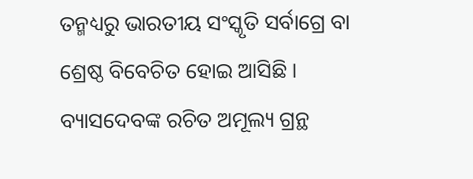ତନ୍ମଧ୍ୟରୁ ଭାରତୀୟ ସଂସ୍କୃତି ସର୍ବାଗ୍ରେ ବା ଶ୍ରେଷ୍ଠ ବିବେଚିତ ହୋଇ ଆସିଛି । ବ୍ୟାସଦେବଙ୍କ ରଚିତ ଅମୂଲ୍ୟ ଗ୍ରନ୍ଥ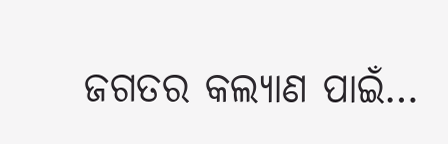ଜଗତର କଲ୍ୟାଣ ପାଇଁ…